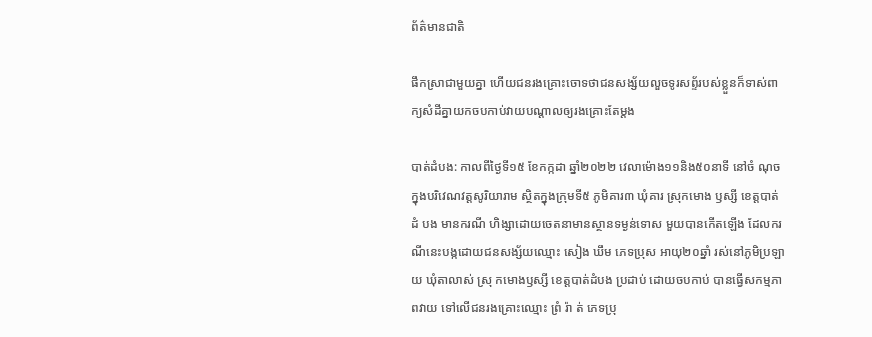ព័ត៌មានជាតិ

ផឹកស្រាជាមួយគ្នា ហើយជនរងគ្រោះចោទថាជនសង្ស័យលួចទូរសព្ទ័របស់ខ្លួនក៏ទាស់ពាក្យសំដីគ្នាយកចបកាប់វាយបណ្តាលឲ្យរងគ្រោះតែម្តង

បាត់ដំបង: កាលពីថ្ងៃទី១៥ ខែកក្កដា ឆ្នាំ២០២២ វេលាម៉ោង១១និង៥០នាទី នៅចំ ណុចក្នុងបរិវេណវត្តសូរិយារាម ស្ថិតក្នុងក្រុមទី៥ ភូមិគារ៣ ឃុំគារ ស្រុកមោង ឫស្សី ខេត្តបាត់ ដំ បង មានករណី ហិង្សាដោយចេតនាមានស្ថានទម្ងន់ទោស មួយបានកើតឡើង ដែលករណីនេះបង្កដោយជនសង្ស័យឈ្មោះ សៀង ឃឹម ភេទប្រុស អាយុ២០ឆ្នាំ រស់នៅភូមិប្រឡាយ ឃុំតាលាស់ ស្រុ កមោងឫស្សី ខេត្តបាត់ដំបង ប្រដាប់ ដោយចបកាប់ បានធ្វើសកម្មភាពវាយ ទៅលើជនរងគ្រោះឈ្មោះ ព្រំ រ៉ា ត់ ភេទប្រុ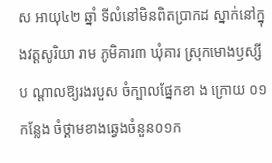ស អាយុ៤២ ឆ្នាំ ទីលំនៅមិនពិតប្រាកដ ស្នាក់នៅក្នុងវត្តសូរិយា រាម ភូមិគារ៣ ឃុំគារ ស្រុកមោងឫស្សី ប ណ្តាលឱ្យរងរបួស ចំក្បាលផ្នែកខា ង ក្រោយ ០១ កន្លែង ចំថ្គាមខាងឆ្វេងចំនួន០១ក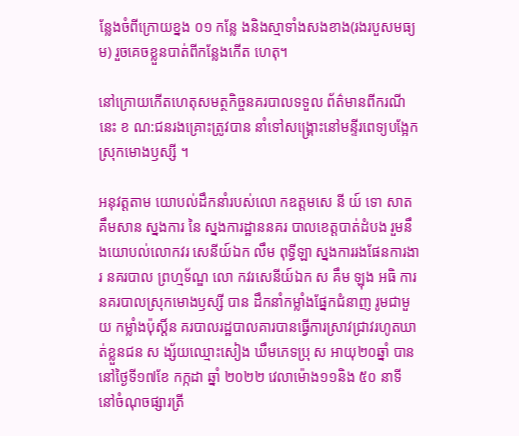ន្លែងចំពីក្រោយខ្នង ០១ កន្លែ ងនិងស្មាទាំងសងខាង(រងរបួសមធ្យ ម) រួចគេចខ្លួនបាត់ពីកន្លែងកើត ហេតុ។

នៅក្រោយកេីតហេតុសមត្ថកិច្ចនគរបាលទទួល ព័ត៌មានពីករណីនេះ ខ ណ:ជនរងគ្រោះត្រូវបាន នាំទៅសង្រ្គោះនៅមន្ទីរពេទ្យបង្អែកស្រុកមោងឫស្សី ។

អនុវត្តតាម យោបល់ដឹកនាំរបស់លោ កឧត្តមសេ នី យ៍ ទោ សាត គឹមសាន ស្នងការ នៃ ស្នងការដ្ឋាននគរ បាលខេត្តបាត់ដំបង រួមនឹងយោបល់លោកវរ សេនីយ៍ឯក លឹម ពុទ្ធីឡា ស្នងការរងផែនការងារ នគរបាល ព្រហ្មទ័ណ្ឌ លោ កវរសេនីយ៍ឯក ស គឹម ឡុង អធិ ការនគរបាលស្រុកមោងឫស្សី បាន ដឹកនាំកម្លាំងផ្នែកជំនាញ រូមជាមួយ កម្លាំងប៉ុស្តិ៍ន គរបាលរដ្ឋបាលគារបានធ្វេីការស្រាវជ្រាវរហូតឃាត់ខ្លួនជន ស ង្ស័យឈ្មោះសៀង ឃឹមភេទប្រុ ស អាយុ២០ឆ្នាំ បាននៅថ្ងៃទី១៧ខែ កក្កដា ឆ្នាំ ២០២២ វេលាម៉ោង១១និង ៥០ នាទី នៅចំណុចផ្សារត្រី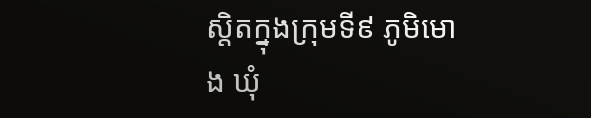ស្តិតក្នុងក្រុមទី៩ ភូមិមោង ឃុំ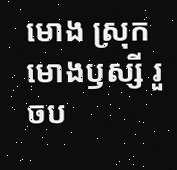មោង ស្រុកមោងឫស្សី រួចប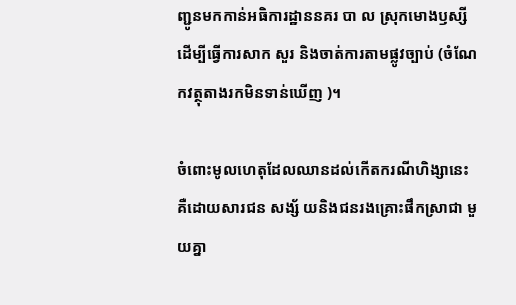ញ្ជូនមកកាន់អធិការដ្ឋាននគរ បា ល ស្រុកមោងឫស្សី ដើម្បីធ្វេីការសាក សួរ និងចាត់ការតាមផ្លូវច្បាប់ (ចំណែកវត្ថុតាងរកមិនទាន់ឃើញ )។

ចំពោះមូលហេតុដែលឈានដល់កេីតករណីហិង្សានេះគឺដោយសារជន សង្ស័ យនិងជនរងគ្រោះផឹកស្រាជា មួយគ្នា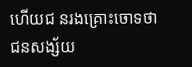ហេីយជ នរងគ្រោះចោទថាជនសង្ស័យ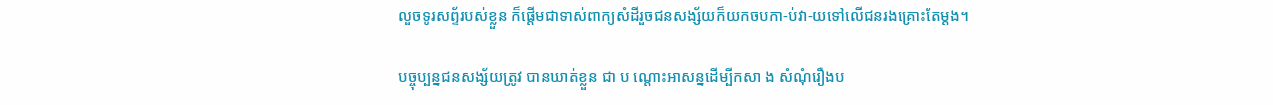លួចទូរសព្ទ័របស់ខ្លួន ក៏ផ្តេីមជាទាស់ពាក្យសំដីរួចជនសង្ស័យក៏យកចបកា-ប់វា-យទៅលើជនរងគ្រោះតែម្ដង។

បច្ចុប្បន្នជនសង្ស័យត្រូវ បានឃាត់ខ្លួន ជា ប ណ្តោះអាសន្នដើម្បីកសា ង សំណុំរឿងប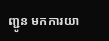ញ្ជូន មកការយា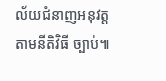ល័យជំនាញអនុវត្តតាមនីតិវិធី ច្បាប់៕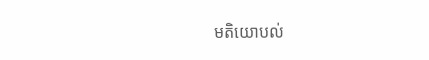មតិយោបល់